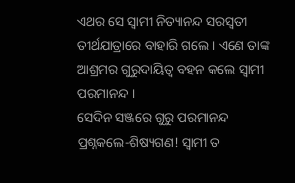ଏଥର ସେ ସ୍ୱାମୀ ନିତ୍ୟାନନ୍ଦ ସରସ୍ୱତୀ ତୀର୍ଥଯାତ୍ରାରେ ବାହାରି ଗଲେ । ଏଣେ ତାଙ୍କ ଆଶ୍ରମର ଗୁରୁଦାୟିତ୍ୱ ବହନ କଲେ ସ୍ୱାମୀ ପରମାନନ୍ଦ ।
ସେଦିନ ସଞ୍ଜରେ ଗୁରୁ ପରମାନନ୍ଦ ପ୍ରଶ୍ନକଲେ-ଶିଷ୍ୟଗଣ! ସ୍ୱାମୀ ତ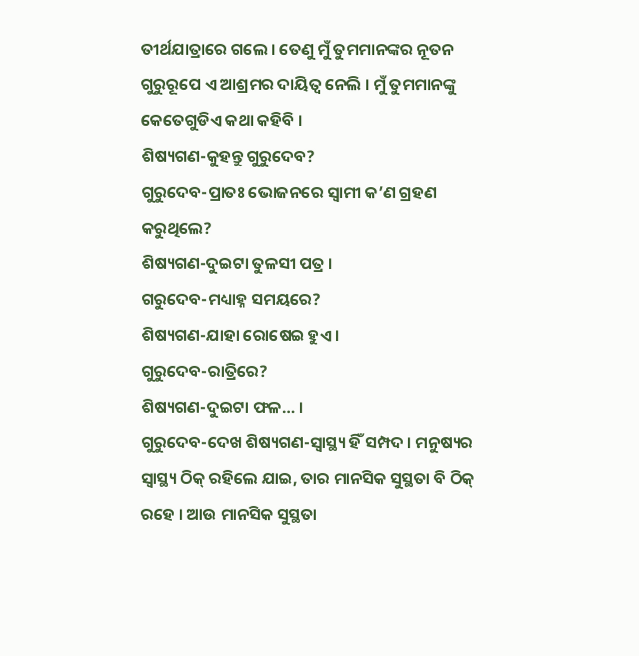ତୀର୍ଥଯାତ୍ରାରେ ଗଲେ । ତେଣୁ ମୁଁ ତୁମମାନଙ୍କର ନୂତନ ଗୁରୁରୂପେ ଏ ଆଶ୍ରମର ଦାୟିତ୍ୱ ନେଲି । ମୁଁ ତୁମମାନଙ୍କୁ କେତେଗୁଡିଏ କଥା କହିବି ।
ଶିଷ୍ୟଗଣ-କୁହନ୍ତୁ ଗୁରୁଦେବ?
ଗୁରୁଦେବ-ପ୍ରାତଃ ଭୋଜନରେ ସ୍ୱାମୀ କ’ଣ ଗ୍ରହଣ କରୁଥିଲେ?
ଶିଷ୍ୟଗଣ-ଦୁଇଟା ତୁଳସୀ ପତ୍ର ।
ଗରୁଦେବ-ମଧ୍ୟାହ୍ନ ସମୟରେ?
ଶିଷ୍ୟଗଣ-ଯାହା ରୋଷେଇ ହୁଏ ।
ଗୁରୁଦେବ-ରାତ୍ରିରେ?
ଶିଷ୍ୟଗଣ-ଦୁଇଟା ଫଳ… ।
ଗୁରୁଦେବ-ଦେଖ ଶିଷ୍ୟଗଣ-ସ୍ୱାସ୍ଥ୍ୟ ହିଁ ସମ୍ପଦ । ମନୁଷ୍ୟର ସ୍ୱାସ୍ଥ୍ୟ ଠିକ୍ ରହିଲେ ଯାଇ, ତାର ମାନସିକ ସୁସ୍ଥତା ବି ଠିକ୍ ରହେ । ଆଉ ମାନସିକ ସୁସ୍ଥତା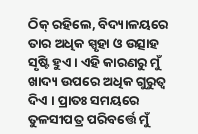ଠିକ୍ ରହିଲେ, ବିଦ୍ୟାଳୟରେ ତାର ଅଧିକ ସ୍ପୃହା ଓ ଉତ୍ସାହ ସୃଷ୍ଟି ହୁଏ । ଏହି କାରଣରୁ ମୁଁ ଖାଦ୍ୟ ଉପରେ ଅଧିକ ଗୁରୁତ୍ୱ ଦିଏ । ପ୍ରାତଃ ସମୟରେ ତୁଳସୀପତ୍ର ପରିବର୍ତ୍ତେ ମୁଁ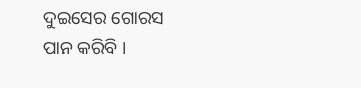ଦୁଇସେର ଗୋରସ ପାନ କରିବି ।